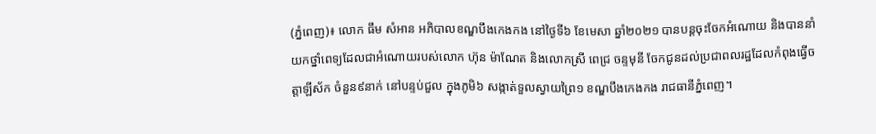(ភ្នំពេញ)៖ លោក ធឹម សំអាន អភិបាលខណ្ឌបឹងកេងកង នៅថ្ងៃទី៦ ខែមេសា ឆ្នាំ២០២១ បានបន្តចុះចែកអំណោយ និងបាននាំយកថ្នាំពេទ្យដែលជាអំណោយរបស់លោក ហ៊ុន ម៉ាណែត និងលោកស្រី ពេជ្រ ចន្ទមុនី ចែកជូនដល់ប្រជាពលរដ្ឋដែលកំពុងធ្វើចត្តាឡីស័ក ចំនួន៩នាក់ នៅបន្ទប់ជួល ក្នុងភូមិ៦ សង្កាត់ទួលស្វាយព្រៃ១ ខណ្ឌបឹងកេងកង រាជធានីភ្នំពេញ។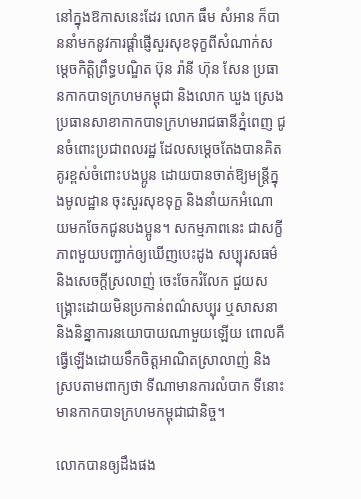នៅក្នុងឱកាសនេះដែរ លោក ធឹម សំអាន ក៏បាននាំមកនូវការផ្ដាំផ្ញើសួរសុខទុក្ខពីសំណាក់សម្ដេចកិត្តិព្រឹទ្ធបណ្ឌិត ប៊ុន រ៉ានី ហ៊ុន សែន ប្រធានកាកបាទក្រហមកម្ពុជា និងលោក ឃួង ស្រេង ប្រធានសាខាកាកបាទក្រហមរាជធានីភ្នំពេញ ជូនចំពោះប្រជាពលរដ្ឋ ដែលសម្ដេចតែងបានគិតគូរខ្ពស់ចំពោះបងប្អូន ដោយបានចាត់ឱ្យមន្ត្រីក្នុងមូលដ្ឋាន ចុះសួរសុខទុក្ខ និងនាំយកអំណោយមកចែកជូនបងប្អូន។ សកម្មភាពនេះ ជាសក្ខីភាពមួយបញ្ជាក់ឲ្យឃើញបេះដូង សប្បុរសធម៌ និងសេចក្តីស្រលាញ់ ចេះចែករំលែក ជួយសង្គ្រោះដោយមិនប្រកាន់ពណ៌សប្បុរ ឬសាសនា និងនិន្នាការនយោបាយណាមួយឡើយ ពោលគឺធ្វើឡើងដោយទឹកចិត្តអាណិតស្រាលាញ់ និងស្របតាមពាក្យថា ទីណាមានការលំបាក ទីនោះមានកាកបាទក្រហមកម្ពុជាជានិច្ច។

លោកបានឲ្យដឹងផង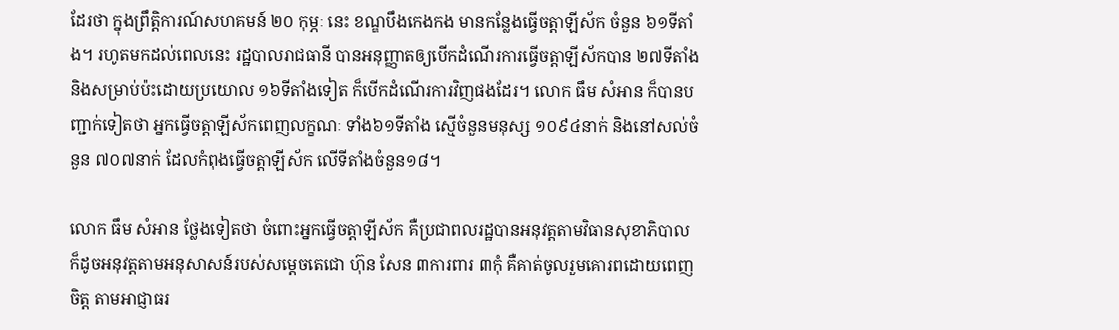ដែរថា ក្នុងព្រឹត្តិការណ៍សហគមន៍ ២០ កុម្ភៈ នេះ ខណ្ឌបឹងកេងកង មានកន្លែងធ្វើចត្តាឡីស័ក ចំនួន ៦១ទីតាំង។ រហូតមកដល់ពេលនេះ រដ្ឋបាលរាជធានី បានអនុញ្ញាតឲ្យបើកដំណើរការធ្វើចត្តាឡីស័កបាន ២៧ទីតាំង និងសម្រាប់ប៉ះដោយប្រយោល ១៦ទីតាំងទៀត ក៏បើកដំណើរការវិញផងដែរ។ លោក ធឹម សំអាន ក៏បានបញ្ជាក់ទៀតថា អ្នកធ្វើចត្តាឡីស័កពេញលក្ខណៈ ទាំង៦១ទីតាំង ស្មើចំនួនមនុស្ស ១០៩៤នាក់ និងនៅសល់ចំនួន ៧០៧នាក់ ដែលកំពុងធ្វើចត្តាឡីស័ក លើទីតាំងចំនួន១៨។

លោក ធឹម សំអាន ថ្លែងទៀតថា ចំពោះអ្នកធ្វើចត្តាឡីស័ក គឺប្រជាពលរដ្ឋបានអនុវត្តតាមវិធានសុខាភិបាល ក៏ដូចអនុវត្តតាមអនុសាសន៍របស់សម្តេចតេជោ ហ៊ុន សែន ៣ការពារ ៣កុំ គឺគាត់ចូលរួមគោរពដោយពេញចិត្ត តាមអាជ្ញាធរ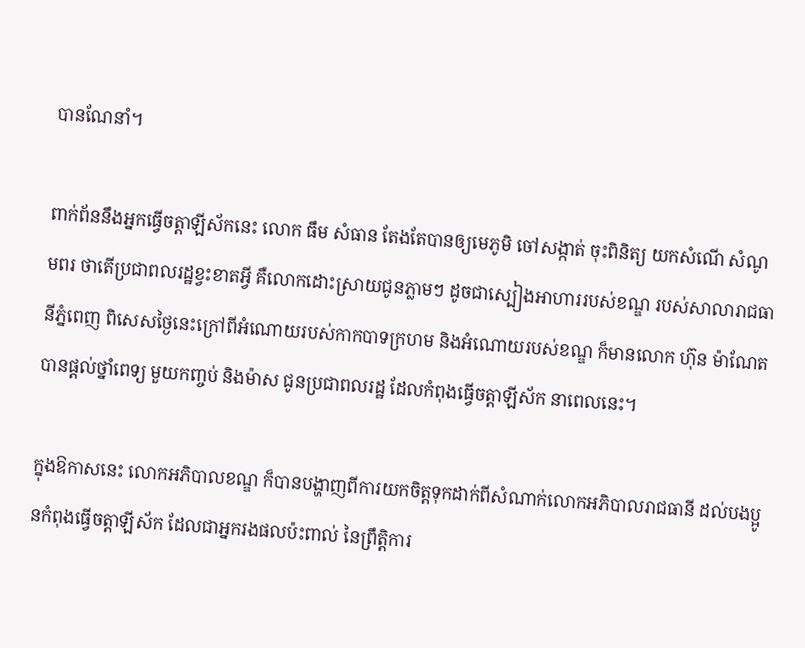បានណែនាំ។

ពាក់ព័ននឹងអ្នកធ្វើចត្តាឡីស័កនេះ លោក ធឹម សំធាន តែងតែបានឲ្យមេភូមិ ចៅសង្កាត់ ចុះពិនិត្យ យកសំណើ សំណូមពរ ថាតើប្រជាពលរដ្ឋខ្វះខាតអ្វី គឺលោកដោះស្រាយជូនភ្លាមៗ ដូចជាស្បៀងអាហាររបស់ខណ្ឌ របស់សាលារាជធានីភ្នំពេញ ពិសេសថ្ងៃនេះក្រៅពីអំណោយរបស់កាកបាទក្រហម និងអំណោយរបស់ខណ្ឌ ក៏មានលោក ហ៊ុន ម៉ាណែត បានផ្តល់ថ្នាំពេទ្យ មួយកញ្ចប់ និងម៉ាស ជូនប្រជាពលរដ្ឋ ដែលកំពុងធ្វើចត្តាឡីស័ក នាពេលនេះ។

ក្នុងឱកាសនេះ លោកអភិបាលខណ្ឌ ក៏បានបង្ហាញពីការយកចិត្តទុកដាក់ពីសំណាក់លោកអភិបាលរាជធានី ដល់បងប្អូនកំពុងធ្វើចត្តាឡីស័ក ដែលជាអ្នករងផលប៉ះពាល់ នៃព្រឹត្តិការ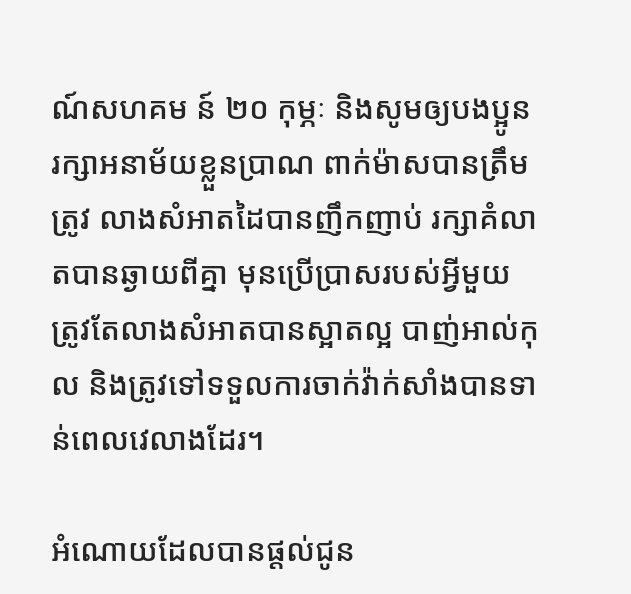ណ៍សហគម ន៍ ២០ កុម្ភៈ និងសូមឲ្យបងប្អូន រក្សាអនាម័យខ្លួនប្រាណ ពាក់ម៉ាសបានត្រឹមត្រូវ លាងសំអាតដៃបានញឹកញាប់ រក្សាគំលាតបានឆ្ងាយពីគ្នា មុនប្រើប្រាសរបស់អ្វីមួយ ត្រូវតែលាងសំអាតបានស្អាតល្អ បាញ់អាល់កុល និងត្រូវទៅទទួលការចាក់វ៉ាក់សាំងបានទាន់ពេលវេលាងដែរ។

អំណោយដែលបានផ្តល់ជូន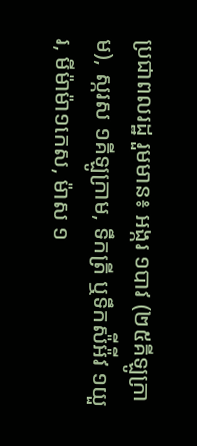ប្រជាពលរដ្ឋ រួមមាន៖ អង្ករ ១បាវ (២៥គីឡូក្រាម), ស្ករស ១គីឡូក្រាម, ទឹកត្រី ឬទឹកស៉ីអ៉ីវ ១យួរ, មីម៉ាម៉ា១កេស, ម៉ាស ១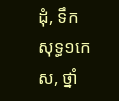ដុំ, ទឹកសុទ្ធ១កេស, ថ្នាំ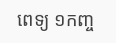ពេទ្យ ១កញ្ច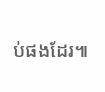ប់ផងដែរ៕